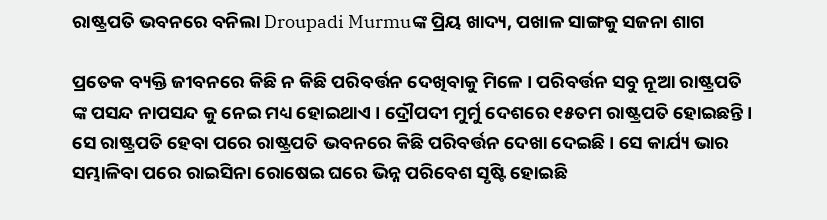ରାଷ୍ଟ୍ରପତି ଭବନରେ ବନିଲା Droupadi Murmuଙ୍କ ପ୍ରିୟ ଖାଦ୍ୟ, ପଖାଳ ସାଙ୍ଗକୁ ସଜନା ଶାଗ

ପ୍ରତେକ ବ୍ୟକ୍ତି ଜୀବନରେ କିଛି ନ କିଛି ପରିବର୍ତ୍ତନ ଦେଖିବାକୁ ମିଳେ । ପରିବର୍ତ୍ତନ ସବୁ ନୂଆ ରାଷ୍ଟ୍ରପତି ଙ୍କ ପସନ୍ଦ ନାପସନ୍ଦ କୁ ନେଇ ମଧ୍ୟ ହୋଇଥାଏ । ଦ୍ରୌପଦୀ ମୁର୍ମୁ ଦେଶରେ ୧୫ତମ ରାଷ୍ଟ୍ରପତି ହୋଇଛନ୍ତି । ସେ ରାଷ୍ଟ୍ରପତି ହେବା ପରେ ରାଷ୍ଟ୍ରପତି ଭବନରେ କିଛି ପରିବର୍ତ୍ତନ ଦେଖା ଦେଇଛି । ସେ କାର୍ଯ୍ୟ ଭାର ସମ୍ଭାଳିବା ପରେ ରାଇସିନା ରୋଷେଇ ଘରେ ଭିନ୍ନ ପରିବେଶ ସୃଷ୍ଟି ହୋଇଛି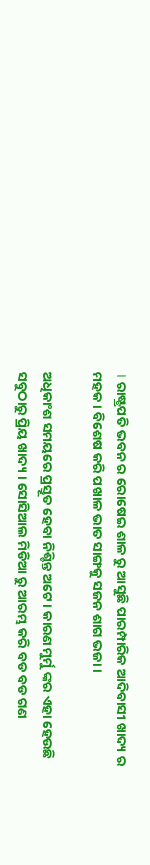। ରାଷ୍ଟ୍ରପତି ଭବନ ର ରୋଷେଇ ଶାଳ ରୁ ଆସୁଛି ପାରମ୍ପାରିକ ଆଦିବାସୀ ଖାଦ୍ୟ ର ମହକ । ବିଶେଷ କରି ପଖାଳ ଭାତ ସାଙ୍ଗକୁ ସଜନ ଶାଗ ଭଜା ।

ଅଧିକାଂଶ ସମୟରେ ପ୍ରସ୍ତୂତ ହେବା ନିଶ୍ଚିନ୍ତ ଅଟେ । କାରଣ ମୁର୍ମୁ ଙ୍କର ଏହା ହେଉଛି ସବୁଠାରୁ ପ୍ରିୟ ଖାଦ୍ୟ । ସୋସିଆଲ ମିଡିଆ ରୁ ଆରମ୍ଭ କରି ବଡ ବଡ ଗଣ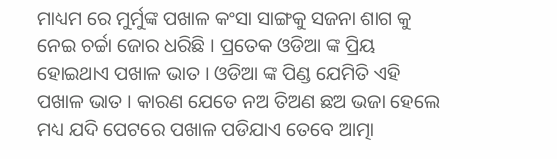ମାଧ୍ୟମ ରେ ମୁର୍ମୁଙ୍କ ପଖାଳ କଂସା ସାଙ୍ଗକୁ ସଜନା ଶାଗ କୁ ନେଇ ଚର୍ଚ୍ଚା ଜୋର ଧରିଛି । ପ୍ରତେକ ଓଡିଆ ଙ୍କ ପ୍ରିୟ ହୋଇଥାଏ ପଖାଳ ଭାତ । ଓଡିଆ ଙ୍କ ପିଣ୍ଡ ଯେମିତି ଏହି ପଖାଳ ଭାତ । କାରଣ ଯେତେ ନଅ ତିଅଣ ଛଅ ଭଜା ହେଲେ ମଧ୍ୟ ଯଦି ପେଟରେ ପଖାଳ ପଡିଯାଏ ତେବେ ଆତ୍ମା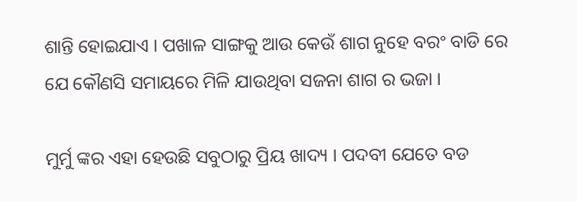ଶାନ୍ତି ହୋଇଯାଏ । ପଖାଳ ସାଙ୍ଗକୁ ଆଉ କେଉଁ ଶାଗ ନୁହେ ବରଂ ବାଡି ରେ ଯେ କୌଣସି ସମାୟରେ ମିଳି ଯାଉଥିବା ସଜନା ଶାଗ ର ଭଜା ।

ମୁର୍ମୁ ଙ୍କର ଏହା ହେଉଛି ସବୁଠାରୁ ପ୍ରିୟ ଖାଦ୍ୟ । ପଦବୀ ଯେତେ ବଡ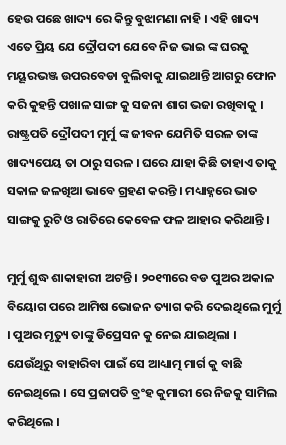ହେଉ ପଛେ ଖାଦ୍ୟ ରେ କିନ୍ତୁ ବୁଝାମଣା ନାହି । ଏହି ଖାଦ୍ୟ ଏତେ ପ୍ରିୟ ଯେ ଦ୍ରୌପଦୀ ଯେବେ ନିଜ ଭାଇ ଙ୍କ ଘରକୁ ମୟୂରଭଞ୍ଜ ଉପରବେଡା ବୁଲିବାକୁ ଯାଇଥାନ୍ତି ଆଗରୁ ଫୋନ କରି କୁହନ୍ତି ପଖାଳ ସାଙ୍ଗ କୁ ସଜନା ଶାଗ ଭଜା ରଖିବାକୁ । ରାଷ୍ଟ୍ରପତି ଦ୍ରୌପଦୀ ମୁର୍ମୁ ଙ୍କ ଜୀବନ ଯେମିତି ସରଳ ତାଙ୍କ ଖାଦ୍ୟପେୟ ତା ଠାରୁ ସରଳ । ଘରେ ଯାହା କିଛି ତାହାଏ ତାକୁ ସକାଳ ଜଳଖିଆ ଭାବେ ଗ୍ରହଣ କରନ୍ତି । ମଧ୍ୟାହ୍ନରେ ଭାତ ସାଙ୍ଗକୁ ରୁଟି ଓ ରାତିରେ କେବେଳ ଫଳ ଆହାର କରିଥାନ୍ତି ।

ମୁର୍ମୁ ଶୁଦ୍ଧ ଶାକାହାରୀ ଅଟନ୍ତି । ୨୦୧୩ରେ ବଡ ପୁଅର ଅକାଳ ବିୟୋଗ ପରେ ଆମିଷ ଭୋଜନ ତ୍ୟାଗ କରି ଦେଇଥିଲେ ମୁର୍ମୁ । ପୁଅର ମୃତ୍ୟୁ ତାଙ୍କୁ ଡିପ୍ରେସନ କୁ ନେଇ ଯାଇଥିଲା । ଯେଉଁଥିରୁ ବାହାରିବା ପାଇଁ ସେ ଆଧ୍ୟାତ୍ମ ମାର୍ଗ କୁ ବାଛି ନେଇଥିଲେ । ସେ ପ୍ରଜାପତି ବ୍ରଂହ କୁମାରୀ ରେ ନିଜକୁ ସାମିଲ କରିଥିଲେ ।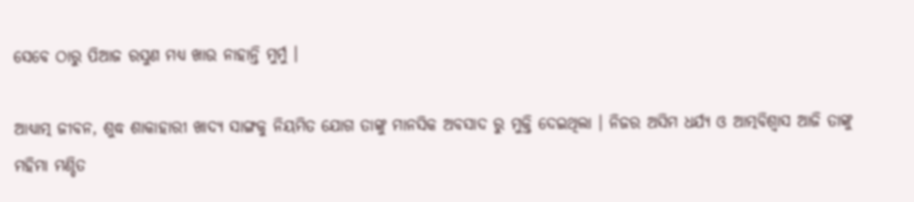ସେବେ ଠାରୁ ପିଆଜ ରସୁଣ ମଧ୍ୟ ଖାଉ ନାହାନ୍ତି ମୁର୍ମୁ ।

ଆଧ୍ୟାତ୍ମ ଜୀବନ, ଶୁଦ୍ଧ ଶାକାହାରୀ ଖାଦ୍ୟ ସାଙ୍ଗକୁ ନିୟମିତ ଯୋଗ ତାଙ୍କୁ ମାନସିକ ଅବସାଦ ରୁ ମୁକ୍ତି ଦେଇଥିଲା । ନିଜର ଅସିମ ଧର୍ଯ୍ୟ ଓ ଆତ୍ମବିଶ୍ଵାସ ଆଜି ତାଙ୍କୁ ମହିମା ମଣ୍ଡିତ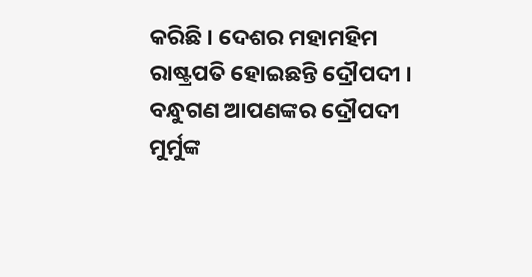କରିଛି । ଦେଶର ମହାମହିମ ରାଷ୍ଟ୍ରପତି ହୋଇଛନ୍ତି ଦ୍ରୌପଦୀ । ବନ୍ଧୁଗଣ ଆପଣଙ୍କର ଦ୍ରୌପଦୀ ମୁର୍ମୁଙ୍କ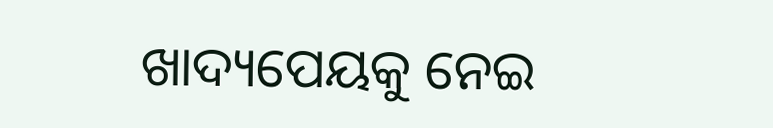ଖାଦ୍ୟପେୟକୁ ନେଇ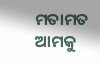ମତାମତ ଆମକୁ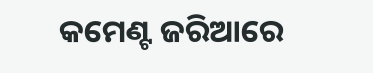କମେଣ୍ଟ ଜରିଆରେ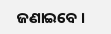ଜଣାଇବେ ।